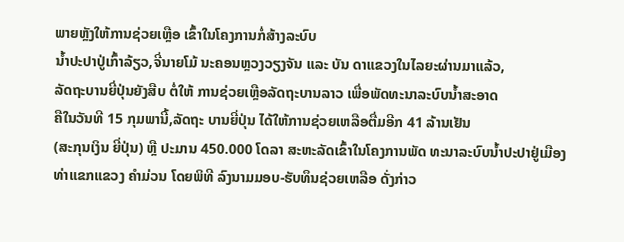ພາຍຫຼັງໃຫ້ການຊ່ວຍເຫຼືອ ເຂົ້າໃນໂຄງການກໍ່ສ້າງລະບົບ
ນ້ຳປະປາປູ່ເກົ້າລ້ຽວ,ຈີ່ນາຍໂມ້ ນະຄອນຫຼວງວຽງຈັນ ແລະ ບັນ ດາແຂວງໃນໄລຍະຜ່ານມາແລ້ວ,
ລັດຖະບານຍີ່ປຸ່ນຍັງສືບ ຕໍ່ໃຫ້ ການຊ່ວຍເຫຼືອລັດຖະບານລາວ ເພື່ອພັດທະນາລະບົບນ້ຳສະອາດ
ຄືໃນວັນທີ 15 ກຸມພານີ້,ລັດຖະ ບານຍີ່ປຸ່ນ ໄດ້ໃຫ້ການຊ່ວຍເຫລືອຕື່ມອີກ 41 ລ້ານເຢັນ
(ສະກຸນເງິນ ຍີ່ປຸ່ນ) ຫຼື ປະມານ 450.000 ໂດລາ ສະຫະລັດເຂົ້າໃນໂຄງການພັດ ທະນາລະບົບນ້ຳປະປາຢູ່ເມືອງ
ທ່າແຂກແຂວງ ຄຳມ່ວນ ໂດຍພິທີ ລົງນາມມອບ-ຮັບທຶນຊ່ວຍເຫລືອ ດັ່ງກ່າວ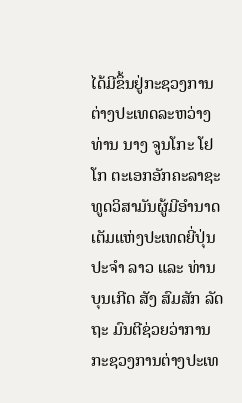ໄດ້ມີຂຶ້ນຢູ່ກະຊວງການ
ຕ່າງປະເທດລະຫວ່າງທ່ານ ນາງ ຈູນໂກະ ໂຢໂກ ຕະເອກອັກຄະລາຊະທູດວິສາມັນຜູ້ມີອຳນາດ ເຕັມແຫ່ງປະເທດຍີ່ປຸ່ນ
ປະຈຳ ລາວ ແລະ ທ່ານ ບຸນເກີດ ສັງ ສົມສັກ ລັດຖະ ມົນຕີຊ່ວຍວ່າການກະຊວງການຕ່າງປະເທ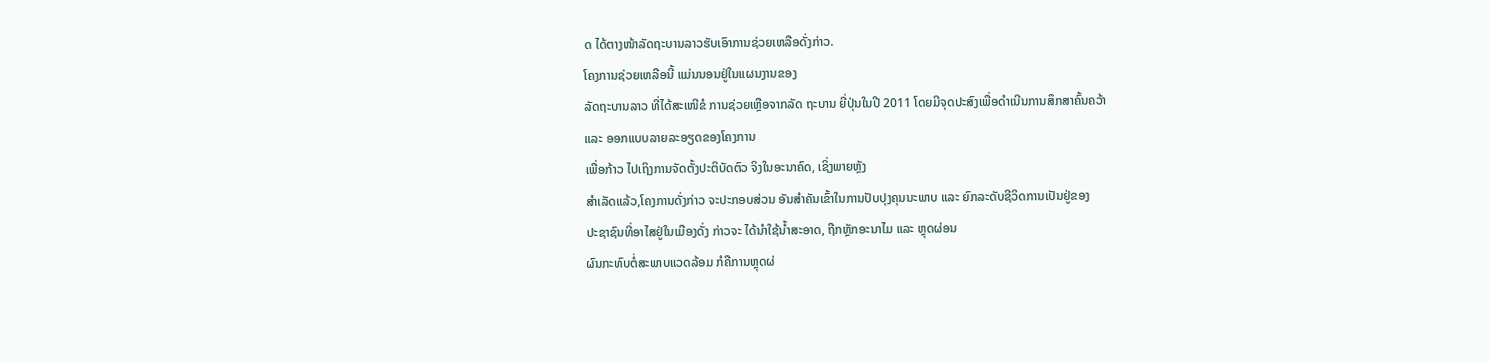ດ ໄດ້ຕາງໜ້າລັດຖະບານລາວຮັບເອົາການຊ່ວຍເຫລືອດັ່ງກ່າວ.
ໂຄງການຊ່ວຍເຫລືອນີ້ ແມ່ນນອນຢູ່ໃນແຜນງານຂອງ
ລັດຖະບານລາວ ທີ່ໄດ້ສະເໜີຂໍ ການຊ່ວຍເຫຼືອຈາກລັດ ຖະບານ ຍີ່ປຸ່ນໃນປີ 2011 ໂດຍມີຈຸດປະສົງເພື່ອດຳເນີນການສຶກສາຄົ້ນຄວ້າ
ແລະ ອອກແບບລາຍລະອຽດຂອງໂຄງການ
ເພື່ອກ້າວ ໄປເຖິງການຈັດຕັ້ງປະຕິບັດຕົວ ຈິງໃນອະນາຄົດ, ເຊິ່ງພາຍຫຼັງ
ສຳເລັດແລ້ວ,ໂຄງການດັ່ງກ່າວ ຈະປະກອບສ່ວນ ອັນສຳຄັນເຂົ້າໃນການປັບປຸງຄຸນນະພາບ ແລະ ຍົກລະດັບຊີວິດການເປັນຢູ່ຂອງ
ປະຊາຊົນທີ່ອາໄສຢູ່ໃນເມືອງດັ່ງ ກ່າວຈະ ໄດ້ນຳໃຊ້ນ້ຳສະອາດ, ຖືກຫຼັກອະນາໄມ ແລະ ຫຼຸດຜ່ອນ
ຜົນກະທົບຕໍ່ສະພາບແວດລ້ອມ ກໍຄືການຫຼຸດຜ່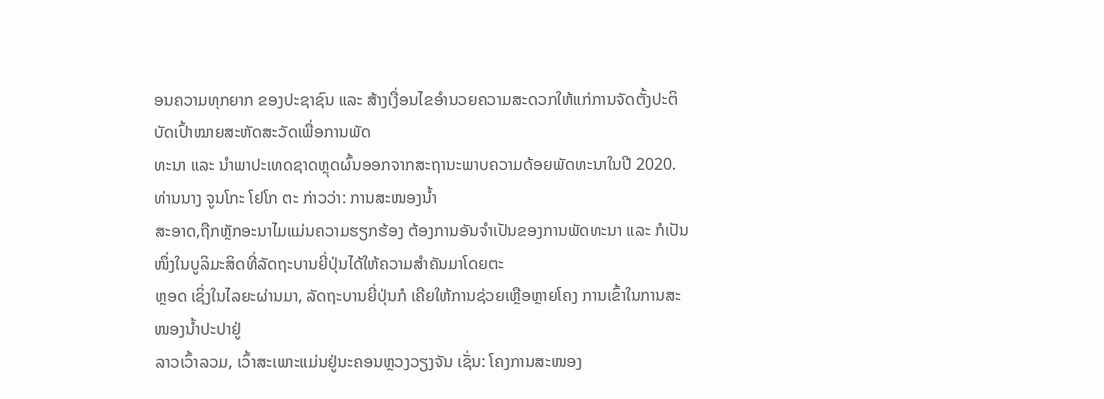ອນຄວາມທຸກຍາກ ຂອງປະຊາຊົນ ແລະ ສ້າງເງື່ອນໄຂອຳນວຍຄວາມສະດວກໃຫ້ແກ່ການຈັດຕັ້ງປະຕິບັດເປົ້າໝາຍສະຫັດສະວັດເພື່ອການພັດ
ທະນາ ແລະ ນຳພາປະເທດຊາດຫຼຸດຜົ້ນອອກຈາກສະຖານະພາບຄວາມດ້ອຍພັດທະນາໃນປີ 2020.
ທ່ານນາງ ຈູນໂກະ ໂຢໂກ ຕະ ກ່າວວ່າ: ການສະໜອງນ້ຳ
ສະອາດ,ຖືກຫຼັກອະນາໄມແມ່ນຄວາມຮຽກຮ້ອງ ຕ້ອງການອັນຈຳເປັນຂອງການພັດທະນາ ແລະ ກໍເປັນໜຶ່ງໃນບູລິມະສິດທີ່ລັດຖະບານຍີ່ປຸ່ນໄດ້ໃຫ້ຄວາມສຳຄັນມາໂດຍຕະ
ຫຼອດ ເຊິ່ງໃນໄລຍະຜ່ານມາ, ລັດຖະບານຍີ່ປຸ່ນກໍ ເຄີຍໃຫ້ການຊ່ວຍເຫຼືອຫຼາຍໂຄງ ການເຂົ້າໃນການສະໜອງນ້ຳປະປາຢູ່
ລາວເວົ້າລວມ, ເວົ້າສະເພາະແມ່ນຢູ່ນະຄອນຫຼວງວຽງຈັນ ເຊັ່ນ: ໂຄງການສະໜອງ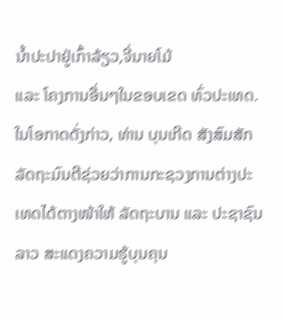ນ້ຳປະປາຢູ່ເກົ້າລ້ຽວ,ຈີ່ນາຍໂມ້
ແລະ ໂຄງການອື່ນໆໃນຂອບເຂດ ທົ່ວປະເທດ.
ໃນໂອກາດດັ່ງກ່າວ, ທ່ານ ບຸນເກີດ ສັງສົມສັກ
ລັດຖະມົນຕີຊ່ວຍວ່າການກະຊວງການຕ່າງປະເທດໄດ້ຕາງໜ້າໃຫ້ ລັດຖະບານ ແລະ ປະຊາຊົນລາວ ສະແດງຄວາມຮູ້ບຸນຄຸນ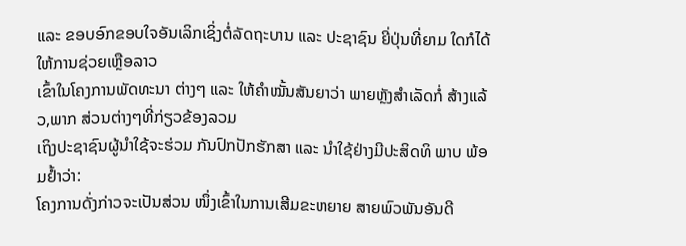ແລະ ຂອບອົກຂອບໃຈອັນເລິກເຊິ່ງຕໍ່ລັດຖະບານ ແລະ ປະຊາຊົນ ຍີ່ປຸ່ນທີ່ຍາມ ໃດກໍໄດ້ໃຫ້ການຊ່ວຍເຫຼືອລາວ
ເຂົ້າໃນໂຄງການພັດທະນາ ຕ່າງໆ ແລະ ໃຫ້ຄຳໝັ້ນສັນຍາວ່າ ພາຍຫຼັງສຳເລັດກໍ່ ສ້າງແລ້ວ,ພາກ ສ່ວນຕ່າງໆທີ່ກ່ຽວຂ້ອງລວມ
ເຖິງປະຊາຊົນຜູ້ນຳໃຊ້ຈະຮ່ວມ ກັນປົກປັກຮັກສາ ແລະ ນຳໃຊ້ຢ່າງມີປະສິດທິ ພາບ ພ້ອມຢ້ຳວ່າ:
ໂຄງການດັ່ງກ່າວຈະເປັນສ່ວນ ໜຶ່ງເຂົ້າໃນການເສີມຂະຫຍາຍ ສາຍພົວພັນອັນດີ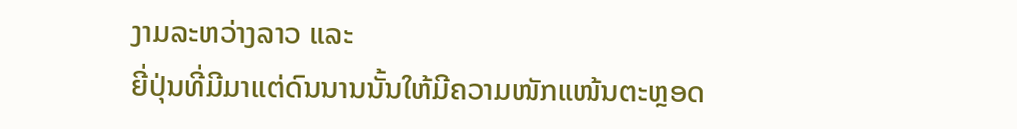ງາມລະຫວ່າງລາວ ແລະ
ຍີ່ປຸ່ນທີ່ມີມາແຕ່ດົນນານນັ້ນໃຫ້ມີຄວາມໜັກແໜ້ນຕະຫຼອດ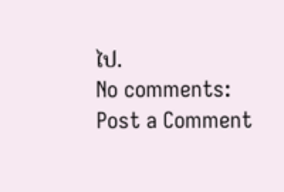ໄປ.
No comments:
Post a Comment